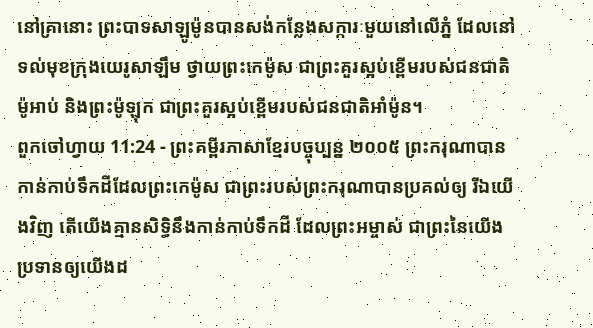នៅគ្រានោះ ព្រះបាទសាឡូម៉ូនបានសង់កន្លែងសក្ការៈមួយនៅលើភ្នំ ដែលនៅទល់មុខក្រុងយេរូសាឡឹម ថ្វាយព្រះកេម៉ូស ជាព្រះគួរស្អប់ខ្ពើមរបស់ជនជាតិម៉ូអាប់ និងព្រះម៉ូឡុក ជាព្រះគួរស្អប់ខ្ពើមរបស់ជនជាតិអាំម៉ូន។
ពួកចៅហ្វាយ 11:24 - ព្រះគម្ពីរភាសាខ្មែរបច្ចុប្បន្ន ២០០៥ ព្រះករុណាបានកាន់កាប់ទឹកដីដែលព្រះកេម៉ូស ជាព្រះរបស់ព្រះករុណាបានប្រគល់ឲ្យ រីឯយើងវិញ តើយើងគ្មានសិទ្ធិនឹងកាន់កាប់ទឹកដី ដែលព្រះអម្ចាស់ ជាព្រះនៃយើង ប្រទានឲ្យយើងដ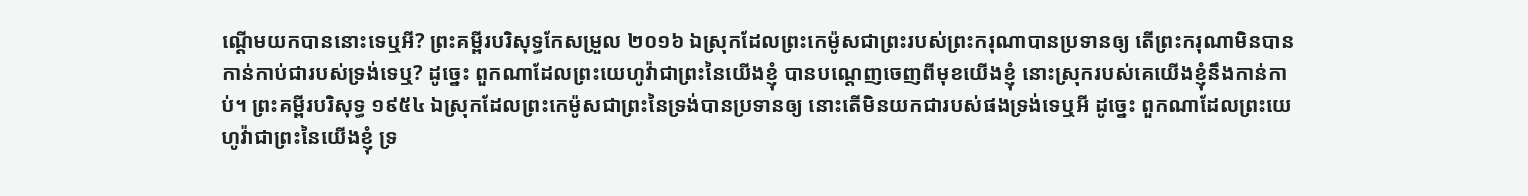ណ្ដើមយកបាននោះទេឬអី? ព្រះគម្ពីរបរិសុទ្ធកែសម្រួល ២០១៦ ឯស្រុកដែលព្រះកេម៉ូសជាព្រះរបស់ព្រះករុណាបានប្រទានឲ្យ តើព្រះករុណាមិនបានកាន់កាប់ជារបស់ទ្រង់ទេឬ? ដូច្នេះ ពួកណាដែលព្រះយេហូវ៉ាជាព្រះនៃយើងខ្ញុំ បានបណ្តេញចេញពីមុខយើងខ្ញុំ នោះស្រុករបស់គេយើងខ្ញុំនឹងកាន់កាប់។ ព្រះគម្ពីរបរិសុទ្ធ ១៩៥៤ ឯស្រុកដែលព្រះកេម៉ូសជាព្រះនៃទ្រង់បានប្រទានឲ្យ នោះតើមិនយកជារបស់ផងទ្រង់ទេឬអី ដូច្នេះ ពួកណាដែលព្រះយេហូវ៉ាជាព្រះនៃយើងខ្ញុំ ទ្រ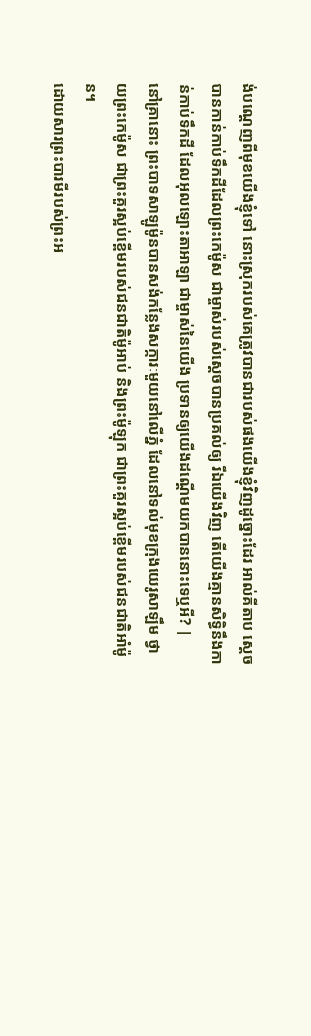ង់បណ្តេញពីមុខយើងខ្ញុំទៅ នោះស្រុករបស់គេត្រូវបានជារបស់ផងយើងខ្ញុំវិញដូច្នោះដែរ អាល់គីតាប ស្តេចបានកាន់កាប់ទឹកដីដែលព្រះកេម៉ូស ជាម្ចាស់របស់ស្តេចបានប្រគល់ឲ្យ រីឯយើងវិញ តើយើងគ្មានសិទ្ធិនឹងកាន់កាប់ទឹកដី ដែលអុលឡោះតាអាឡា ជាម្ចាស់នៃយើង ប្រទានឲ្យយើងដណ្តើមយកបាននោះទេឬអី? |
នៅគ្រានោះ ព្រះបាទសាឡូម៉ូនបានសង់កន្លែងសក្ការៈមួយនៅលើភ្នំ ដែលនៅទល់មុខក្រុងយេរូសាឡឹម ថ្វាយព្រះកេម៉ូស ជាព្រះគួរស្អប់ខ្ពើមរបស់ជនជាតិម៉ូអាប់ និងព្រះម៉ូឡុក ជាព្រះគួរស្អប់ខ្ពើមរបស់ជនជាតិអាំម៉ូន។
ដោយសារព្រះបារមីរបស់ព្រះអ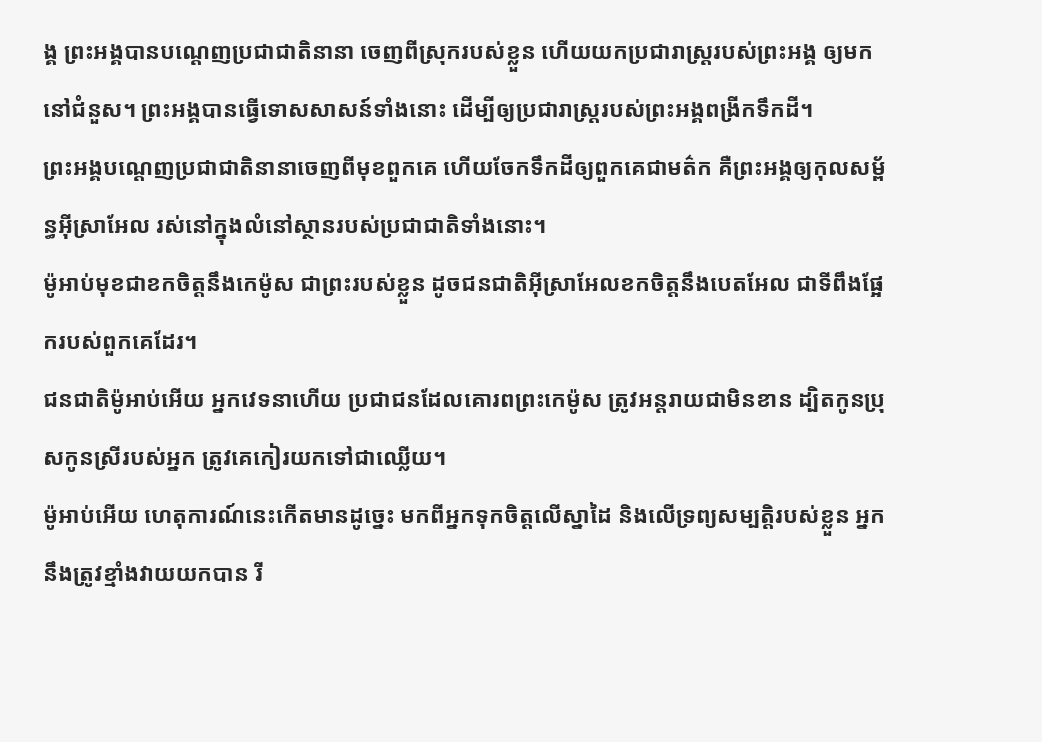ង្គ ព្រះអង្គបានបណ្ដេញប្រជាជាតិនានា ចេញពីស្រុករបស់ខ្លួន ហើយយកប្រជារាស្ត្ររបស់ព្រះអង្គ ឲ្យមកនៅជំនួស។ ព្រះអង្គបានធ្វើទោសសាសន៍ទាំងនោះ ដើម្បីឲ្យប្រជារាស្ត្ររបស់ព្រះអង្គពង្រីកទឹកដី។
ព្រះអង្គបណ្ដេញប្រជាជាតិនានាចេញពីមុខពួកគេ ហើយចែកទឹកដីឲ្យពួកគេជាមត៌ក គឺព្រះអង្គឲ្យកុលសម្ព័ន្ធអ៊ីស្រាអែល រស់នៅក្នុងលំនៅស្ថានរបស់ប្រជាជាតិទាំងនោះ។
ម៉ូអាប់មុខជាខកចិត្តនឹងកេម៉ូស ជាព្រះរបស់ខ្លួន ដូចជនជាតិអ៊ីស្រាអែលខកចិត្តនឹងបេតអែល ជាទីពឹងផ្អែករបស់ពួកគេដែរ។
ជនជាតិម៉ូអាប់អើយ អ្នកវេទនាហើយ ប្រជាជនដែលគោរពព្រះកេម៉ូស ត្រូវអន្តរាយជាមិនខាន ដ្បិតកូនប្រុសកូនស្រីរបស់អ្នក ត្រូវគេកៀរយកទៅជាឈ្លើយ។
ម៉ូអាប់អើយ ហេតុការណ៍នេះកើតមានដូច្នេះ មកពីអ្នកទុកចិត្តលើស្នាដៃ និងលើទ្រព្យសម្បត្តិរបស់ខ្លួន អ្នកនឹងត្រូវខ្មាំងវាយយកបាន រី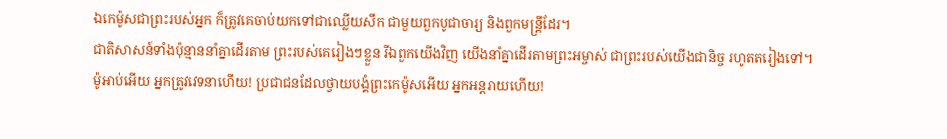ឯកេម៉ូសជាព្រះរបស់អ្នក ក៏ត្រូវគេចាប់យកទៅជាឈ្លើយសឹក ជាមួយពួកបូជាចារ្យ និងពួកមន្ត្រីដែរ។
ជាតិសាសន៍ទាំងប៉ុន្មាននាំគ្នាដើរតាម ព្រះរបស់គេរៀងៗខ្លួន រីឯពួកយើងវិញ យើងនាំគ្នាដើរតាមព្រះអម្ចាស់ ជាព្រះរបស់យើងជានិច្ច រហូតតរៀងទៅ។
ម៉ូអាប់អើយ អ្នកត្រូវវេទនាហើយ! ប្រជាជនដែលថ្វាយបង្គំព្រះកេម៉ូសអើយ អ្នកអន្តរាយហើយ!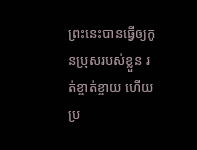ព្រះនេះបានធ្វើឲ្យកូនប្រុសរបស់ខ្លួន រត់ខ្ចាត់ខ្ចាយ ហើយប្រ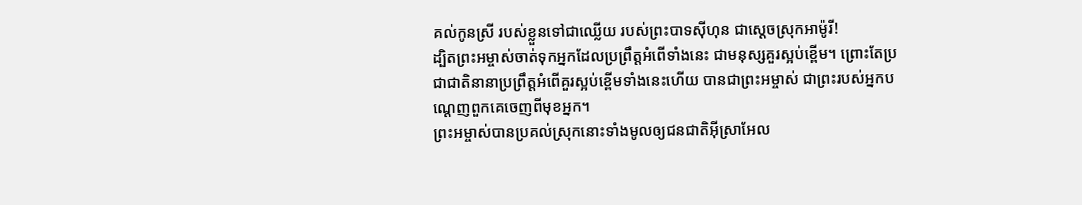គល់កូនស្រី របស់ខ្លួនទៅជាឈ្លើយ របស់ព្រះបាទស៊ីហុន ជាស្ដេចស្រុកអាម៉ូរី!
ដ្បិតព្រះអម្ចាស់ចាត់ទុកអ្នកដែលប្រព្រឹត្តអំពើទាំងនេះ ជាមនុស្សគួរស្អប់ខ្ពើម។ ព្រោះតែប្រជាជាតិនានាប្រព្រឹត្តអំពើគួរស្អប់ខ្ពើមទាំងនេះហើយ បានជាព្រះអម្ចាស់ ជាព្រះរបស់អ្នកបណ្ដេញពួកគេចេញពីមុខអ្នក។
ព្រះអម្ចាស់បានប្រគល់ស្រុកនោះទាំងមូលឲ្យជនជាតិអ៊ីស្រាអែល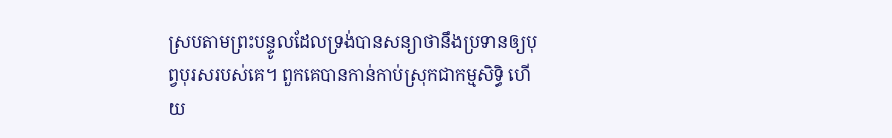ស្របតាមព្រះបន្ទូលដែលទ្រង់បានសន្យាថានឹងប្រទានឲ្យបុព្វបុរសរបស់គេ។ ពួកគេបានកាន់កាប់ស្រុកជាកម្មសិទ្ធិ ហើយ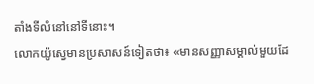តាំងទីលំនៅនៅទីនោះ។
លោកយ៉ូស្វេមានប្រសាសន៍ទៀតថា៖ «មានសញ្ញាសម្គាល់មួយដែ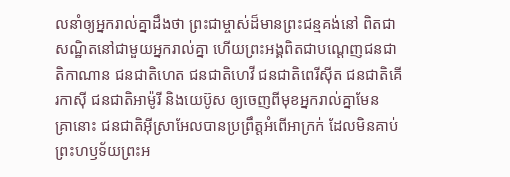លនាំឲ្យអ្នករាល់គ្នាដឹងថា ព្រះជាម្ចាស់ដ៏មានព្រះជន្មគង់នៅ ពិតជាសណ្ឋិតនៅជាមួយអ្នករាល់គ្នា ហើយព្រះអង្គពិតជាបណ្ដេញជនជាតិកាណាន ជនជាតិហេត ជនជាតិហេវី ជនជាតិពេរីស៊ីត ជនជាតិគើរកាស៊ី ជនជាតិអាម៉ូរី និងយេប៊ូស ឲ្យចេញពីមុខអ្នករាល់គ្នាមែន
គ្រានោះ ជនជាតិអ៊ីស្រាអែលបានប្រព្រឹត្តអំពើអាក្រក់ ដែលមិនគាប់ព្រះហឫទ័យព្រះអ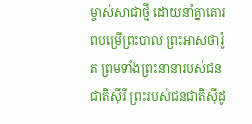ម្ចាស់សាជាថ្មី ដោយនាំគ្នាគោរពបម្រើព្រះបាល ព្រះអាសថារ៉ូត ព្រមទាំងព្រះនានារបស់ជនជាតិស៊ីរី ព្រះរបស់ជនជាតិស៊ីដូ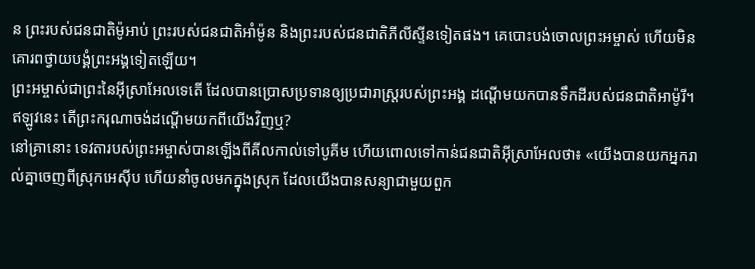ន ព្រះរបស់ជនជាតិម៉ូអាប់ ព្រះរបស់ជនជាតិអាំម៉ូន និងព្រះរបស់ជនជាតិភីលីស្ទីនទៀតផង។ គេបោះបង់ចោលព្រះអម្ចាស់ ហើយមិនគោរពថ្វាយបង្គំព្រះអង្គទៀតឡើយ។
ព្រះអម្ចាស់ជាព្រះនៃអ៊ីស្រាអែលទេតើ ដែលបានប្រោសប្រទានឲ្យប្រជារាស្ត្ររបស់ព្រះអង្គ ដណ្ដើមយកបានទឹកដីរបស់ជនជាតិអាម៉ូរី។ ឥឡូវនេះ តើព្រះករុណាចង់ដណ្ដើមយកពីយើងវិញឬ?
នៅគ្រានោះ ទេវតារបស់ព្រះអម្ចាស់បានឡើងពីគីលកាល់ទៅបូគីម ហើយពោលទៅកាន់ជនជាតិអ៊ីស្រាអែលថា៖ «យើងបានយកអ្នករាល់គ្នាចេញពីស្រុកអេស៊ីប ហើយនាំចូលមកក្នុងស្រុក ដែលយើងបានសន្យាជាមួយពួក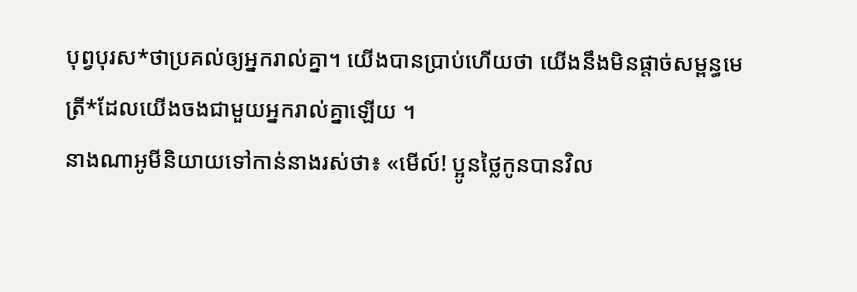បុព្វបុរស*ថាប្រគល់ឲ្យអ្នករាល់គ្នា។ យើងបានប្រាប់ហើយថា យើងនឹងមិនផ្ដាច់សម្ពន្ធមេត្រី*ដែលយើងចងជាមួយអ្នករាល់គ្នាឡើយ ។
នាងណាអូមីនិយាយទៅកាន់នាងរស់ថា៖ «មើល៍! ប្អូនថ្លៃកូនបានវិល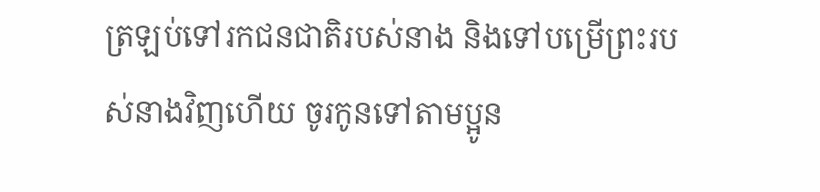ត្រឡប់ទៅរកជនជាតិរបស់នាង និងទៅបម្រើព្រះរបស់នាងវិញហើយ ចូរកូនទៅតាមប្អូន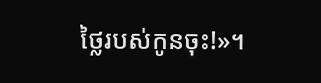ថ្លៃរបស់កូនចុះ!»។